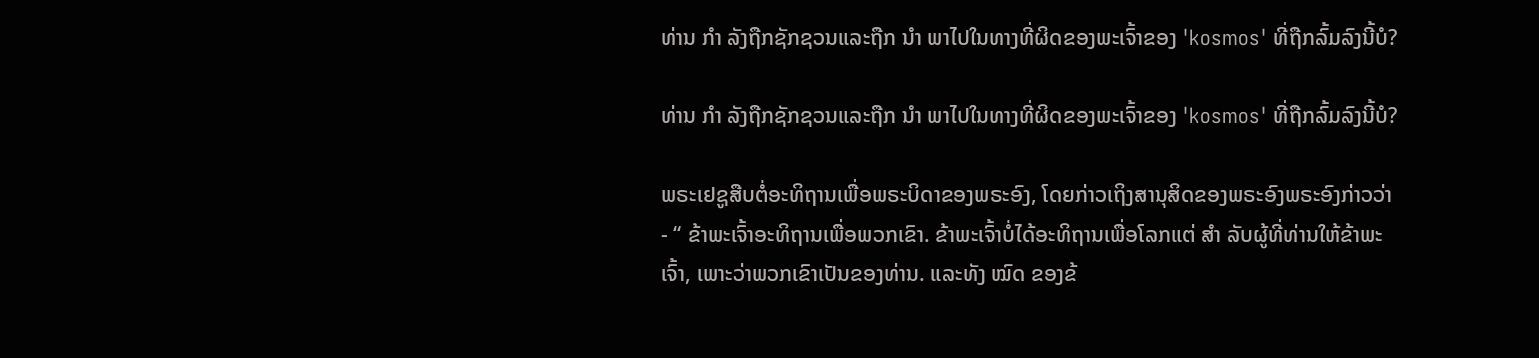ທ່ານ ກຳ ລັງຖືກຊັກຊວນແລະຖືກ ນຳ ພາໄປໃນທາງທີ່ຜິດຂອງພະເຈົ້າຂອງ 'kosmos' ທີ່ຖືກລົ້ມລົງນີ້ບໍ?

ທ່ານ ກຳ ລັງຖືກຊັກຊວນແລະຖືກ ນຳ ພາໄປໃນທາງທີ່ຜິດຂອງພະເຈົ້າຂອງ 'kosmos' ທີ່ຖືກລົ້ມລົງນີ້ບໍ?

ພຣະເຢຊູສືບຕໍ່ອະທິຖານເພື່ອພຣະບິດາຂອງພຣະອົງ, ໂດຍກ່າວເຖິງສານຸສິດຂອງພຣະອົງພຣະອົງກ່າວວ່າ - “ ຂ້າພະເຈົ້າອະທິຖານເພື່ອພວກເຂົາ. ຂ້າພະເຈົ້າບໍ່ໄດ້ອະທິຖານເພື່ອໂລກແຕ່ ສຳ ລັບຜູ້ທີ່ທ່ານໃຫ້ຂ້າພະເຈົ້າ, ເພາະວ່າພວກເຂົາເປັນຂອງທ່ານ. ແລະທັງ ໝົດ ຂອງຂ້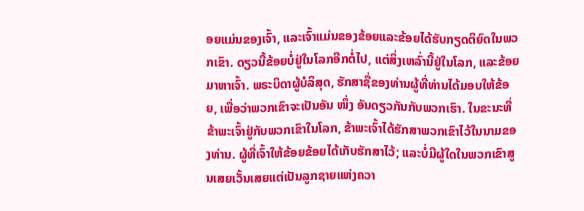ອຍແມ່ນຂອງເຈົ້າ, ແລະເຈົ້າແມ່ນຂອງຂ້ອຍແລະຂ້ອຍໄດ້ຮັບກຽດຕິຍົດໃນພວກເຂົາ. ດຽວນີ້ຂ້ອຍບໍ່ຢູ່ໃນໂລກອີກຕໍ່ໄປ, ແຕ່ສິ່ງເຫລົ່ານີ້ຢູ່ໃນໂລກ, ແລະຂ້ອຍມາຫາເຈົ້າ. ພຣະບິດາຜູ້ບໍລິສຸດ, ຮັກສາຊື່ຂອງທ່ານຜູ້ທີ່ທ່ານໄດ້ມອບໃຫ້ຂ້ອຍ, ເພື່ອວ່າພວກເຂົາຈະເປັນອັນ ໜຶ່ງ ອັນດຽວກັນກັບພວກເຮົາ. ໃນຂະນະທີ່ຂ້າພະເຈົ້າຢູ່ກັບພວກເຂົາໃນໂລກ, ຂ້າພະເຈົ້າໄດ້ຮັກສາພວກເຂົາໄວ້ໃນນາມຂອງທ່ານ. ຜູ້ທີ່ເຈົ້າໃຫ້ຂ້ອຍຂ້ອຍໄດ້ເກັບຮັກສາໄວ້; ແລະບໍ່ມີຜູ້ໃດໃນພວກເຂົາສູນເສຍເວັ້ນເສຍແຕ່ເປັນລູກຊາຍແຫ່ງຄວາ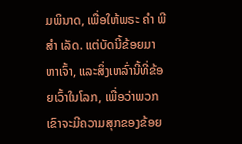ມພິນາດ, ເພື່ອໃຫ້ພຣະ ຄຳ ພີ ສຳ ເລັດ. ແຕ່ບັດນີ້ຂ້ອຍມາຫາເຈົ້າ, ແລະສິ່ງເຫລົ່ານີ້ທີ່ຂ້ອຍເວົ້າໃນໂລກ, ເພື່ອວ່າພວກເຂົາຈະມີຄວາມສຸກຂອງຂ້ອຍ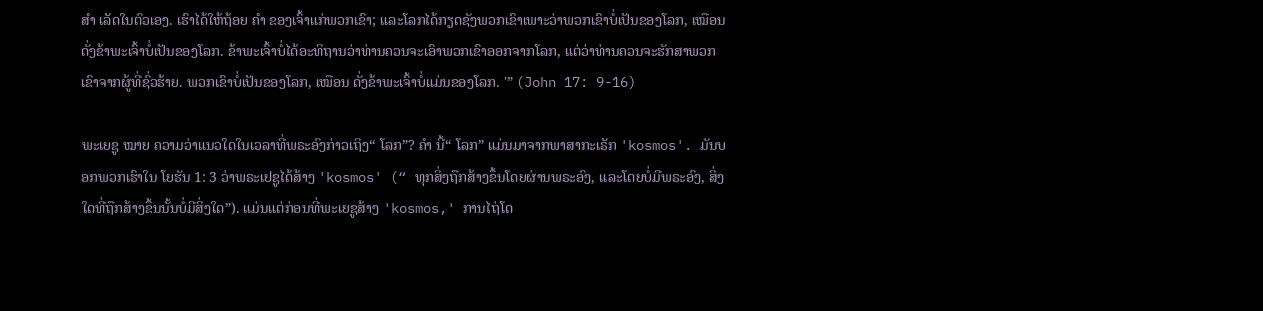ສຳ ເລັດໃນຕົວເອງ. ເຮົາໄດ້ໃຫ້ຖ້ອຍ ຄຳ ຂອງເຈົ້າແກ່ພວກເຂົາ; ແລະໂລກໄດ້ກຽດຊັງພວກເຂົາເພາະວ່າພວກເຂົາບໍ່ເປັນຂອງໂລກ, ເໝືອນ ດັ່ງຂ້າພະເຈົ້າບໍ່ເປັນຂອງໂລກ. ຂ້າພະເຈົ້າບໍ່ໄດ້ອະທິຖານວ່າທ່ານຄວນຈະເອົາພວກເຂົາອອກຈາກໂລກ, ແຕ່ວ່າທ່ານຄວນຈະຮັກສາພວກເຂົາຈາກຜູ້ທີ່ຊົ່ວຮ້າຍ. ພວກເຂົາບໍ່ເປັນຂອງໂລກ, ເໝືອນ ດັ່ງຂ້າພະເຈົ້າບໍ່ແມ່ນຂອງໂລກ. '” (John 17: 9-16)

ພະເຍຊູ ໝາຍ ຄວາມວ່າແນວໃດໃນເວລາທີ່ພຣະອົງກ່າວເຖິງ“ ໂລກ”? ຄຳ ນີ້“ ໂລກ” ແມ່ນມາຈາກພາສາກະເຣັກ 'kosmos'. ມັນບອກພວກເຮົາໃນ ໂຍຮັນ 1: 3 ວ່າພຣະເຢຊູໄດ້ສ້າງ 'kosmos' (“ ທຸກສິ່ງຖືກສ້າງຂຶ້ນໂດຍຜ່ານພຣະອົງ, ແລະໂດຍບໍ່ມີພຣະອົງ, ສິ່ງໃດທີ່ຖືກສ້າງຂຶ້ນນັ້ນບໍ່ມີສິ່ງໃດ”). ແມ່ນແຕ່ກ່ອນທີ່ພະເຍຊູສ້າງ 'kosmos,' ການໄຖ່ໂດ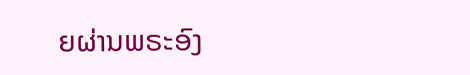ຍຜ່ານພຣະອົງ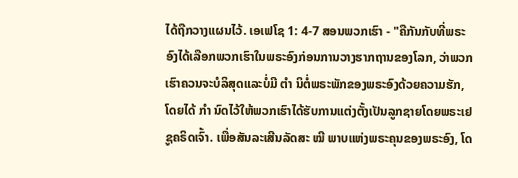ໄດ້ຖືກວາງແຜນໄວ້. ເອເຟໂຊ 1: 4-7 ສອນພວກເຮົາ - "ຄືກັນກັບທີ່ພຣະອົງໄດ້ເລືອກພວກເຮົາໃນພຣະອົງກ່ອນການວາງຮາກຖານຂອງໂລກ, ວ່າພວກເຮົາຄວນຈະບໍລິສຸດແລະບໍ່ມີ ຕຳ ນິຕໍ່ພຣະພັກຂອງພຣະອົງດ້ວຍຄວາມຮັກ, ໂດຍໄດ້ ກຳ ນົດໄວ້ໃຫ້ພວກເຮົາໄດ້ຮັບການແຕ່ງຕັ້ງເປັນລູກຊາຍໂດຍພຣະເຢຊູຄຣິດເຈົ້າ. ເພື່ອສັນລະເສີນລັດສະ ໝີ ພາບແຫ່ງພຣະຄຸນຂອງພຣະອົງ, ໂດ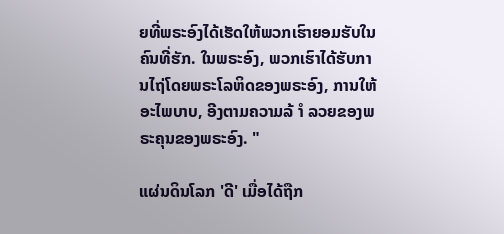ຍທີ່ພຣະອົງໄດ້ເຮັດໃຫ້ພວກເຮົາຍອມຮັບໃນຄົນທີ່ຮັກ. ໃນພຣະອົງ, ພວກເຮົາໄດ້ຮັບການໄຖ່ໂດຍພຣະໂລຫິດຂອງພຣະອົງ, ການໃຫ້ອະໄພບາບ, ອີງຕາມຄວາມລ້ ຳ ລວຍຂອງພຣະຄຸນຂອງພຣະອົງ. "

ແຜ່ນດິນໂລກ 'ດີ' ເມື່ອໄດ້ຖືກ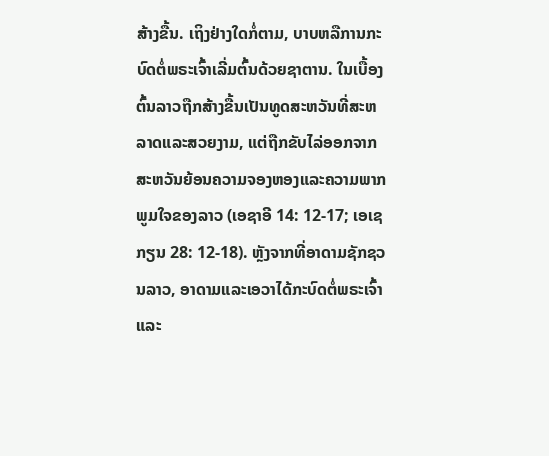ສ້າງຂື້ນ. ເຖິງຢ່າງໃດກໍ່ຕາມ, ບາບຫລືການກະບົດຕໍ່ພຣະເຈົ້າເລີ່ມຕົ້ນດ້ວຍຊາຕານ. ໃນເບື້ອງຕົ້ນລາວຖືກສ້າງຂື້ນເປັນທູດສະຫວັນທີ່ສະຫລາດແລະສວຍງາມ, ແຕ່ຖືກຂັບໄລ່ອອກຈາກສະຫວັນຍ້ອນຄວາມຈອງຫອງແລະຄວາມພາກພູມໃຈຂອງລາວ (ເອຊາອີ 14: 12-17; ເອເຊກຽນ 28: 12-18). ຫຼັງຈາກທີ່ອາດາມຊັກຊວນລາວ, ອາດາມແລະເອວາໄດ້ກະບົດຕໍ່ພຣະເຈົ້າແລະ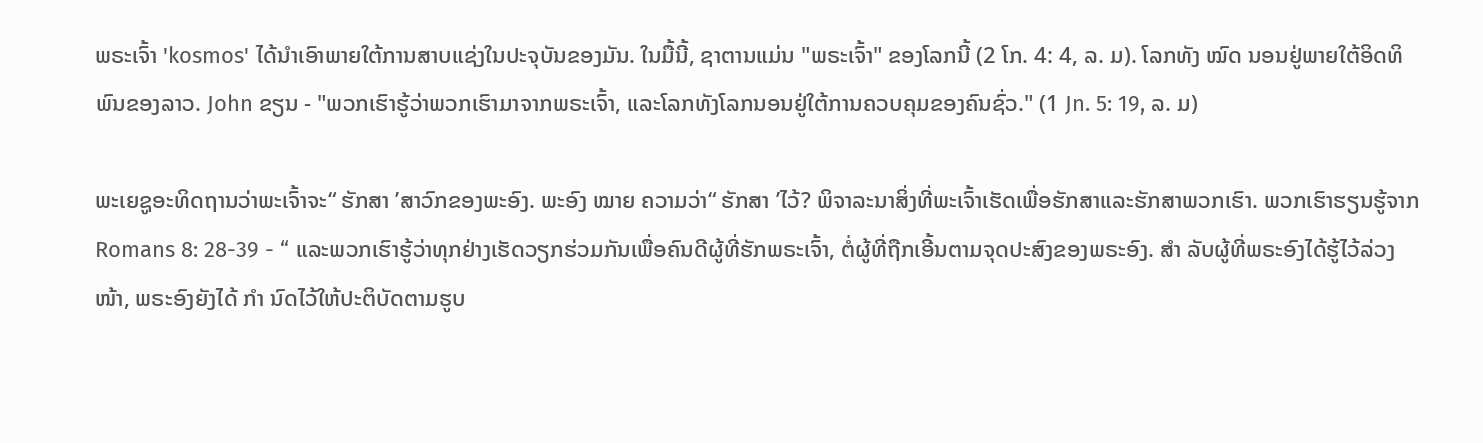ພຣະເຈົ້າ 'kosmos' ໄດ້ນໍາເອົາພາຍໃຕ້ການສາບແຊ່ງໃນປະຈຸບັນຂອງມັນ. ໃນມື້ນີ້, ຊາຕານແມ່ນ "ພຣະເຈົ້າ" ຂອງໂລກນີ້ (2 ໂກ. 4: 4, ລ. ມ). ໂລກທັງ ໝົດ ນອນຢູ່ພາຍໃຕ້ອິດທິພົນຂອງລາວ. John ຂຽນ - "ພວກເຮົາຮູ້ວ່າພວກເຮົາມາຈາກພຣະເຈົ້າ, ແລະໂລກທັງໂລກນອນຢູ່ໃຕ້ການຄວບຄຸມຂອງຄົນຊົ່ວ." (1 Jn. 5: 19, ລ. ມ)

ພະເຍຊູອະທິດຖານວ່າພະເຈົ້າຈະ“ ຮັກສາ ’ສາວົກຂອງພະອົງ. ພະອົງ ໝາຍ ຄວາມວ່າ“ ຮັກສາ ’ໄວ້? ພິຈາລະນາສິ່ງທີ່ພະເຈົ້າເຮັດເພື່ອຮັກສາແລະຮັກສາພວກເຮົາ. ພວກເຮົາຮຽນຮູ້ຈາກ Romans 8: 28-39 - “ ແລະພວກເຮົາຮູ້ວ່າທຸກຢ່າງເຮັດວຽກຮ່ວມກັນເພື່ອຄົນດີຜູ້ທີ່ຮັກພຣະເຈົ້າ, ຕໍ່ຜູ້ທີ່ຖືກເອີ້ນຕາມຈຸດປະສົງຂອງພຣະອົງ. ສຳ ລັບຜູ້ທີ່ພຣະອົງໄດ້ຮູ້ໄວ້ລ່ວງ ໜ້າ, ພຣະອົງຍັງໄດ້ ກຳ ນົດໄວ້ໃຫ້ປະຕິບັດຕາມຮູບ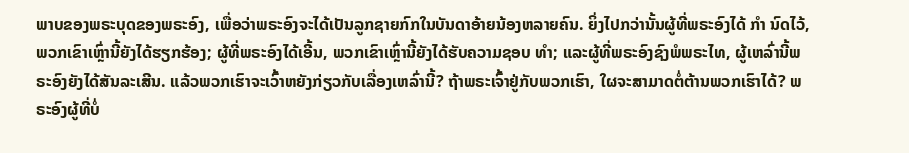ພາບຂອງພຣະບຸດຂອງພຣະອົງ, ເພື່ອວ່າພຣະອົງຈະໄດ້ເປັນລູກຊາຍກົກໃນບັນດາອ້າຍນ້ອງຫລາຍຄົນ. ຍິ່ງໄປກວ່ານັ້ນຜູ້ທີ່ພຣະອົງໄດ້ ກຳ ນົດໄວ້, ພວກເຂົາເຫຼົ່ານີ້ຍັງໄດ້ຮຽກຮ້ອງ; ຜູ້ທີ່ພຣະອົງໄດ້ເອີ້ນ, ພວກເຂົາເຫຼົ່ານີ້ຍັງໄດ້ຮັບຄວາມຊອບ ທຳ; ແລະຜູ້ທີ່ພຣະອົງຊົງພໍພຣະໄທ, ຜູ້ເຫລົ່ານີ້ພຣະອົງຍັງໄດ້ສັນລະເສີນ. ແລ້ວພວກເຮົາຈະເວົ້າຫຍັງກ່ຽວກັບເລື່ອງເຫລົ່ານີ້? ຖ້າພຣະເຈົ້າຢູ່ກັບພວກເຮົາ, ໃຜຈະສາມາດຕໍ່ຕ້ານພວກເຮົາໄດ້? ພຣະອົງຜູ້ທີ່ບໍ່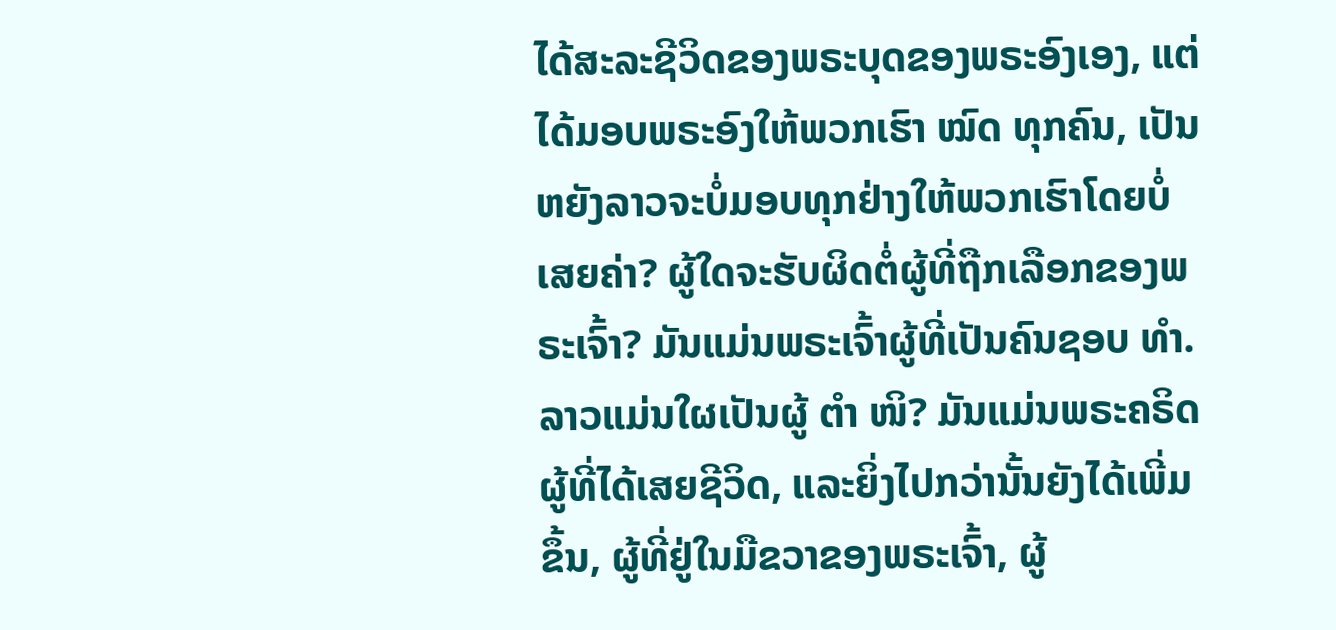ໄດ້ສະລະຊີວິດຂອງພຣະບຸດຂອງພຣະອົງເອງ, ແຕ່ໄດ້ມອບພຣະອົງໃຫ້ພວກເຮົາ ໝົດ ທຸກຄົນ, ເປັນຫຍັງລາວຈະບໍ່ມອບທຸກຢ່າງໃຫ້ພວກເຮົາໂດຍບໍ່ເສຍຄ່າ? ຜູ້ໃດຈະຮັບຜິດຕໍ່ຜູ້ທີ່ຖືກເລືອກຂອງພຣະເຈົ້າ? ມັນແມ່ນພຣະເຈົ້າຜູ້ທີ່ເປັນຄົນຊອບ ທຳ. ລາວແມ່ນໃຜເປັນຜູ້ ຕຳ ໜິ? ມັນແມ່ນພຣະຄຣິດຜູ້ທີ່ໄດ້ເສຍຊີວິດ, ແລະຍິ່ງໄປກວ່ານັ້ນຍັງໄດ້ເພີ່ມຂຶ້ນ, ຜູ້ທີ່ຢູ່ໃນມືຂວາຂອງພຣະເຈົ້າ, ຜູ້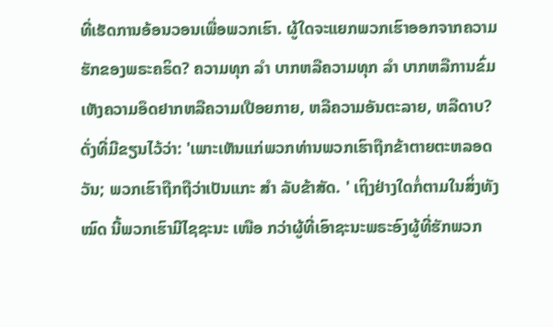ທີ່ເຮັດການອ້ອນວອນເພື່ອພວກເຮົາ. ຜູ້ໃດຈະແຍກພວກເຮົາອອກຈາກຄວາມຮັກຂອງພຣະຄຣິດ? ຄວາມທຸກ ລຳ ບາກຫລືຄວາມທຸກ ລຳ ບາກຫລືການຂົ່ມເຫັງຄວາມອຶດຢາກຫລືຄວາມເປືອຍກາຍ, ຫລືຄວາມອັນຕະລາຍ, ຫລືດາບ? ດັ່ງທີ່ມີຂຽນໄວ້ວ່າ: 'ເພາະເຫັນແກ່ພວກທ່ານພວກເຮົາຖືກຂ້າຕາຍຕະຫລອດວັນ; ພວກເຮົາຖືກຖືວ່າເປັນແກະ ສຳ ລັບຂ້າສັດ. ' ເຖິງຢ່າງໃດກໍ່ຕາມໃນສິ່ງທັງ ໝົດ ນີ້ພວກເຮົາມີໄຊຊະນະ ເໜືອ ກວ່າຜູ້ທີ່ເອົາຊະນະພຣະອົງຜູ້ທີ່ຮັກພວກ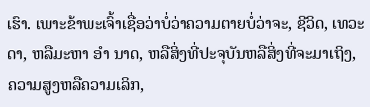ເຮົາ. ເພາະຂ້າພະເຈົ້າເຊື່ອວ່າບໍ່ວ່າຄວາມຕາຍບໍ່ວ່າຈະ, ຊີວິດ, ເທວະດາ, ຫລືມະຫາ ອຳ ນາດ, ຫລືສິ່ງທີ່ປະຈຸບັນຫລືສິ່ງທີ່ຈະມາເຖິງ, ຄວາມສູງຫລືຄວາມເລິກ,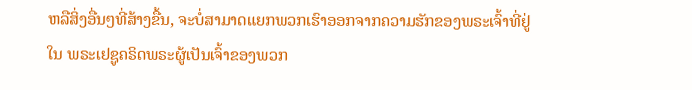ຫລືສິ່ງອື່ນໆທີ່ສ້າງຂື້ນ, ຈະບໍ່ສາມາດແຍກພວກເຮົາອອກຈາກຄວາມຮັກຂອງພຣະເຈົ້າທີ່ຢູ່ໃນ ພຣະເຢຊູຄຣິດພຣະຜູ້ເປັນເຈົ້າຂອງພວກ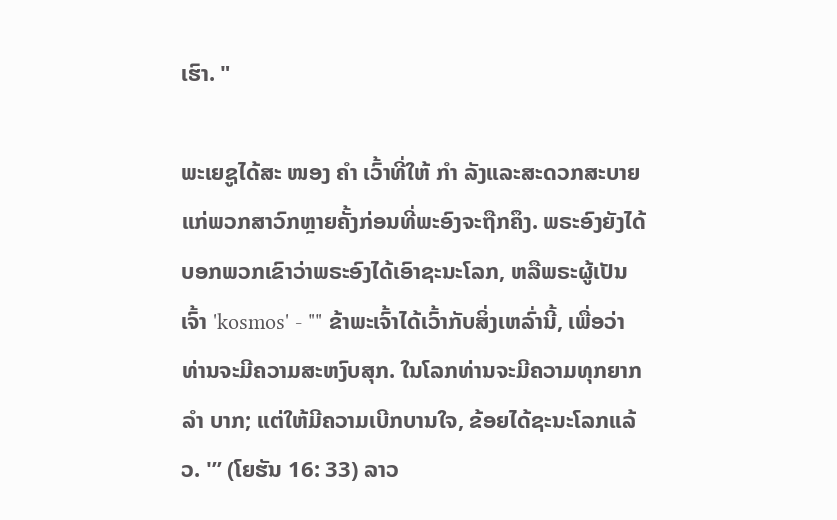ເຮົາ. "

ພະເຍຊູໄດ້ສະ ໜອງ ຄຳ ເວົ້າທີ່ໃຫ້ ກຳ ລັງແລະສະດວກສະບາຍແກ່ພວກສາວົກຫຼາຍຄັ້ງກ່ອນທີ່ພະອົງຈະຖືກຄຶງ. ພຣະອົງຍັງໄດ້ບອກພວກເຂົາວ່າພຣະອົງໄດ້ເອົາຊະນະໂລກ, ຫລືພຣະຜູ້ເປັນເຈົ້າ 'kosmos' - "" ຂ້າພະເຈົ້າໄດ້ເວົ້າກັບສິ່ງເຫລົ່ານີ້, ເພື່ອວ່າທ່ານຈະມີຄວາມສະຫງົບສຸກ. ໃນໂລກທ່ານຈະມີຄວາມທຸກຍາກ ລຳ ບາກ; ແຕ່ໃຫ້ມີຄວາມເບີກບານໃຈ, ຂ້ອຍໄດ້ຊະນະໂລກແລ້ວ. '” (ໂຍຮັນ 16: 33) ລາວ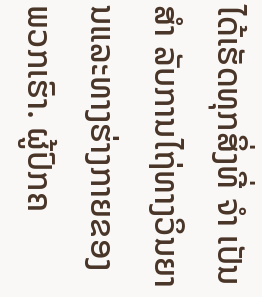ໄດ້ເຮັດທຸກສິ່ງທີ່ ຈຳ ເປັນ ສຳ ລັບການໄຖ່ທາງວິນຍານແລະທາງຮ່າງກາຍຂອງພວກເຮົາ. ຜູ້ປົກຄ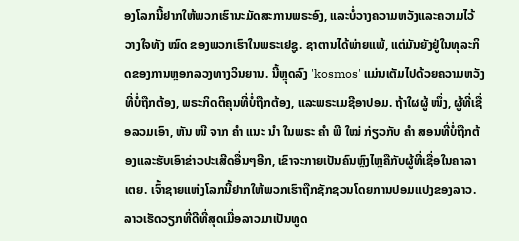ອງໂລກນີ້ຢາກໃຫ້ພວກເຮົານະມັດສະການພຣະອົງ, ແລະບໍ່ວາງຄວາມຫວັງແລະຄວາມໄວ້ວາງໃຈທັງ ໝົດ ຂອງພວກເຮົາໃນພຣະເຢຊູ. ຊາຕານໄດ້ພ່າຍແພ້, ແຕ່ມັນຍັງຢູ່ໃນທຸລະກິດຂອງການຫຼອກລວງທາງວິນຍານ. ນີ້ຫຼຸດລົງ 'kosmos' ແມ່ນເຕັມໄປດ້ວຍຄວາມຫວັງທີ່ບໍ່ຖືກຕ້ອງ, ພຣະກິດຕິຄຸນທີ່ບໍ່ຖືກຕ້ອງ, ແລະພຣະເມຊີອາປອມ. ຖ້າໃຜຜູ້ ໜຶ່ງ, ຜູ້ທີ່ເຊື່ອລວມເອົາ, ຫັນ ໜີ ຈາກ ຄຳ ແນະ ນຳ ໃນພຣະ ຄຳ ພີ ໃໝ່ ກ່ຽວກັບ ຄຳ ສອນທີ່ບໍ່ຖືກຕ້ອງແລະຮັບເອົາຂ່າວປະເສີດອື່ນໆອີກ, ເຂົາຈະກາຍເປັນຄົນຫຼົງໄຫຼຄືກັບຜູ້ທີ່ເຊື່ອໃນຄາລາເຕຍ. ເຈົ້າຊາຍແຫ່ງໂລກນີ້ຢາກໃຫ້ພວກເຮົາຖືກຊັກຊວນໂດຍການປອມແປງຂອງລາວ. ລາວເຮັດວຽກທີ່ດີທີ່ສຸດເມື່ອລາວມາເປັນທູດ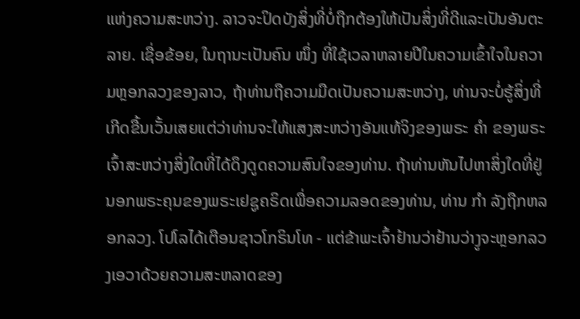ແຫ່ງຄວາມສະຫວ່າງ. ລາວຈະປິດບັງສິ່ງທີ່ບໍ່ຖືກຕ້ອງໃຫ້ເປັນສິ່ງທີ່ດີແລະເປັນອັນຕະລາຍ. ເຊື່ອຂ້ອຍ, ໃນຖານະເປັນຄົນ ໜຶ່ງ ທີ່ໃຊ້ເວລາຫລາຍປີໃນຄວາມເຂົ້າໃຈໃນຄວາມຫຼອກລວງຂອງລາວ, ຖ້າທ່ານຖືຄວາມມືດເປັນຄວາມສະຫວ່າງ, ທ່ານຈະບໍ່ຮູ້ສິ່ງທີ່ເກີດຂື້ນເວັ້ນເສຍແຕ່ວ່າທ່ານຈະໃຫ້ແສງສະຫວ່າງອັນແທ້ຈິງຂອງພຣະ ຄຳ ຂອງພຣະເຈົ້າສະຫວ່າງສິ່ງໃດທີ່ໄດ້ດຶງດູດຄວາມສົນໃຈຂອງທ່ານ. ຖ້າທ່ານຫັນໄປຫາສິ່ງໃດທີ່ຢູ່ນອກພຣະຄຸນຂອງພຣະເຢຊູຄຣິດເພື່ອຄວາມລອດຂອງທ່ານ, ທ່ານ ກຳ ລັງຖືກຫລອກລວງ. ໂປໂລໄດ້ເຕືອນຊາວໂກຣິນໂທ - ແຕ່ຂ້າພະເຈົ້າຢ້ານວ່າຢ້ານວ່າງູຈະຫຼອກລວງເອວາດ້ວຍຄວາມສະຫລາດຂອງ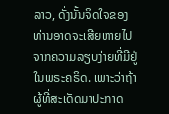ລາວ, ດັ່ງນັ້ນຈິດໃຈຂອງທ່ານອາດຈະເສີຍຫາຍໄປຈາກຄວາມລຽບງ່າຍທີ່ມີຢູ່ໃນພຣະຄຣິດ. ເພາະວ່າຖ້າຜູ້ທີ່ສະເດັດມາປະກາດ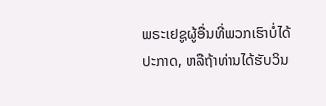ພຣະເຢຊູຜູ້ອື່ນທີ່ພວກເຮົາບໍ່ໄດ້ປະກາດ, ຫລືຖ້າທ່ານໄດ້ຮັບວິນ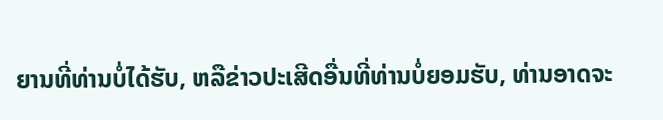ຍານທີ່ທ່ານບໍ່ໄດ້ຮັບ, ຫລືຂ່າວປະເສີດອື່ນທີ່ທ່ານບໍ່ຍອມຮັບ, ທ່ານອາດຈະ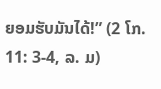ຍອມຮັບມັນໄດ້!” (2 ໂກ. 11: 3-4, ລ. ມ)